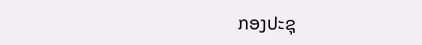ກອງປະຊຸ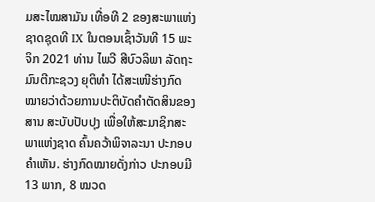ມສະໄໝສາມັນ ເທື່ອທີ 2 ຂອງສະພາແຫ່ງຊາດຊຸດທີ IX ໃນຕອນເຊົ້າວັນທີ 15 ພະຈິກ 2021 ທ່ານ ໄພວີ ສີບົວລິພາ ລັດຖະມົນຕີກະຊວງ ຍຸຕິທຳ ໄດ້ສະເໜີຮ່າງກົດໝາຍວ່າດ້ວຍການປະຕິບັດຄຳຕັດສິນຂອງສານ ສະບັບປັບປຸງ ເພື່ອໃຫ້ສະມາຊິກສະພາແຫ່ງຊາດ ຄົ້ນຄວ້າພິຈາລະນາ ປະກອບຄຳເຫັນ. ຮ່າງກົດໝາຍດັ່ງກ່າວ ປະກອບມີ 13 ພາກ, 8 ໝວດ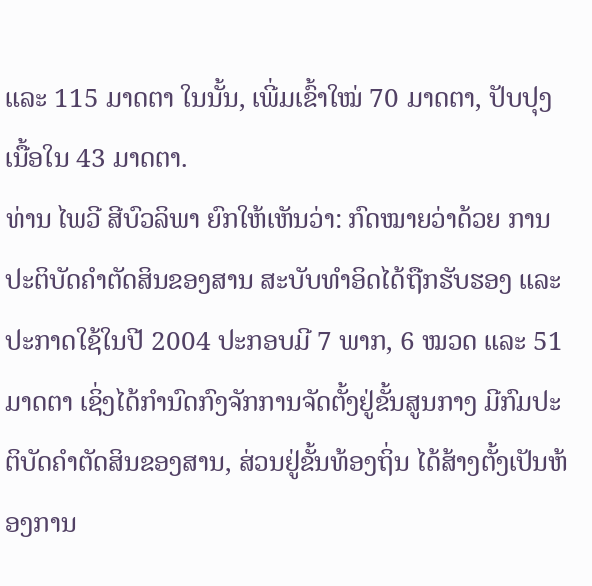ແລະ 115 ມາດຕາ ໃນນັ້ນ, ເພີ່ມເຂົ້າໃໝ່ 70 ມາດຕາ, ປັບປຸງເນື້ອໃນ 43 ມາດຕາ.
ທ່ານ ໄພວີ ສີບົວລິພາ ຍົກໃຫ້ເຫັນວ່າ: ກົດໝາຍວ່າດ້ວຍ ການປະຕິບັດຄໍາຕັດສິນຂອງສານ ສະບັບທໍາອິດໄດ້ຖືກຮັບຮອງ ແລະ ປະກາດໃຊ້ໃນປີ 2004 ປະກອບມີ 7 ພາກ, 6 ໝວດ ແລະ 51 ມາດຕາ ເຊິ່ງໄດ້ກຳນົດກົງຈັກການຈັດຕັ້ງຢູ່ຂັ້ນສູນກາງ ມີກົມປະຕິບັດຄໍາຕັດສິນຂອງສານ, ສ່ວນຢູ່ຂັ້ນທ້ອງຖິ່ນ ໄດ້ສ້າງຕັ້ງເປັນຫ້ອງການ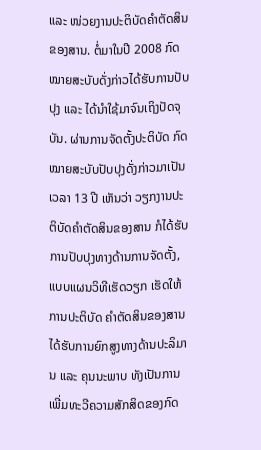ແລະ ໜ່ວຍງານປະຕິບັດຄໍາຕັດສິນຂອງສານ. ຕໍ່ມາໃນປີ 2008 ກົດໝາຍສະບັບດັ່ງກ່າວໄດ້ຮັບການປັບປຸງ ແລະ ໄດ້ນຳໃຊ້ມາຈົນເຖິງປັດຈຸ ບັນ. ຜ່ານການຈັດຕັ້ງປະຕິບັດ ກົດໝາຍສະບັບປັບປຸງດັ່ງກ່າວມາເປັນເວລາ 13 ປີ ເຫັນວ່າ ວຽກງານປະຕິບັດຄໍາຕັດສິນຂອງສານ ກໍໄດ້ຮັບການປັບປຸງທາງດ້ານການຈັດຕັ້ງ, ແບບແຜນວິທີເຮັດວຽກ ເຮັດໃຫ້ການປະຕິບັດ ຄໍາຕັດສິນຂອງສານ ໄດ້ຮັບການຍົກສູງທາງດ້ານປະລິມານ ແລະ ຄຸນນະພາບ ທັງເປັນການເພີ່ມທະວີຄວາມສັກສິດຂອງກົດ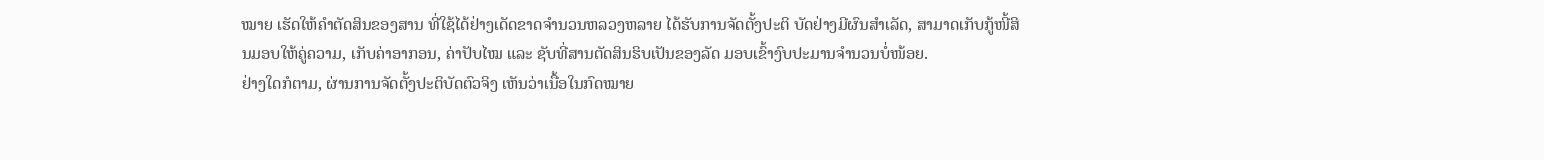ໝາຍ ເຮັດໃຫ້ຄໍາຕັດສິນຂອງສານ ທີ່ໃຊ້ໄດ້ຢ່າງເດັດຂາດຈໍານວນຫລວງຫລາຍ ໄດ້ຮັບການຈັດຕັ້ງປະຕິ ບັດຢ່າງມີຜົນສຳເລັດ, ສາມາດເກັບກູ້ໜີ້ສິນມອບໃຫ້ຄູ່ຄວາມ, ເກັບຄ່າອາກອນ, ຄ່າປັບໄໝ ແລະ ຊັບທີ່ສານຕັດສິນຮິບເປັນຂອງລັດ ມອບເຂົ້າງົບປະມານຈໍານວນບໍ່ໜ້ອຍ.
ຢ່າງໃດກໍຕາມ, ຜ່ານການຈັດຕັ້ງປະຕິບັດຕົວຈິງ ເຫັນວ່າເນື້ອໃນກົດໝາຍ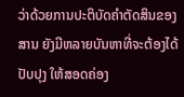ວ່າດ້ວຍການປະຕິບັດຄໍາຕັດສິນຂອງສານ ຍັງມີຫລາຍບັນຫາທີ່ຈະຕ້ອງໄດ້ປັບປຸງ ໃຫ້ສອດຄ່ອງ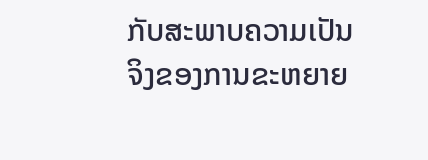ກັບສະພາບຄວາມເປັນຈິງຂອງການຂະຫຍາຍ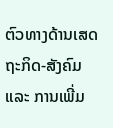ຕົວທາງດ້ານເສດຖະກິດ-ສັງຄົມ ແລະ ການເພີ່ມ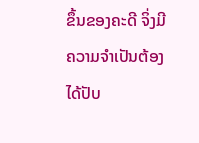ຂຶ້ນຂອງຄະດີ ຈິ່ງມີຄວາມຈໍາເປັນຕ້ອງໄດ້ປັບ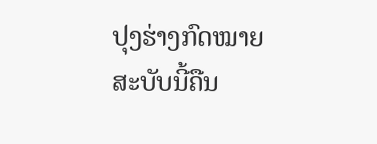ປຸງຮ່າງກົດໝາຍສະບັບນີ້ຄືນ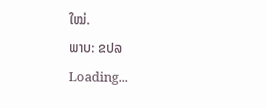ໃໝ່.
ພາບ: ຂປລ
Loading...